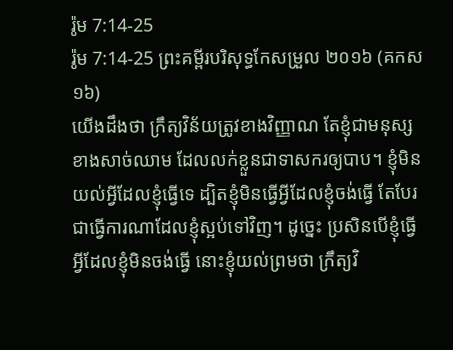រ៉ូម 7:14-25
រ៉ូម 7:14-25 ព្រះគម្ពីរបរិសុទ្ធកែសម្រួល ២០១៦ (គកស១៦)
យើងដឹងថា ក្រឹត្យវិន័យត្រូវខាងវិញ្ញាណ តែខ្ញុំជាមនុស្សខាងសាច់ឈាម ដែលលក់ខ្លួនជាទាសករឲ្យបាប។ ខ្ញុំមិនយល់អ្វីដែលខ្ញុំធ្វើទេ ដ្បិតខ្ញុំមិនធ្វើអ្វីដែលខ្ញុំចង់ធ្វើ តែបែរជាធ្វើការណាដែលខ្ញុំស្អប់ទៅវិញ។ ដូច្នេះ ប្រសិនបើខ្ញុំធ្វើអ្វីដែលខ្ញុំមិនចង់ធ្វើ នោះខ្ញុំយល់ព្រមថា ក្រឹត្យវិ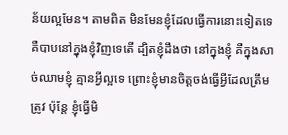ន័យល្អមែន។ តាមពិត មិនមែនខ្ញុំដែលធ្វើការនោះទៀតទេ គឺបាបនៅក្នុងខ្ញុំវិញទេតើ ដ្បិតខ្ញុំដឹងថា នៅក្នុងខ្ញុំ គឺក្នុងសាច់ឈាមខ្ញុំ គ្មានអ្វីល្អទេ ព្រោះខ្ញុំមានចិត្តចង់ធ្វើអ្វីដែលត្រឹមត្រូវ ប៉ុន្តែ ខ្ញុំធ្វើមិ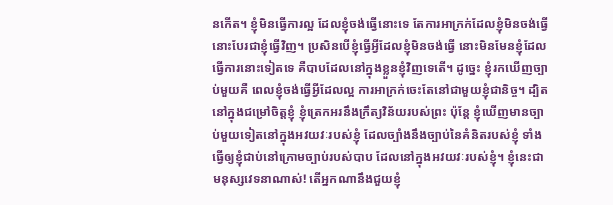នកើត។ ខ្ញុំមិនធ្វើការល្អ ដែលខ្ញុំចង់ធ្វើនោះទេ តែការអាក្រក់ដែលខ្ញុំមិនចង់ធ្វើ នោះបែរជាខ្ញុំធ្វើវិញ។ ប្រសិនបើខ្ញុំធ្វើអ្វីដែលខ្ញុំមិនចង់ធ្វើ នោះមិនមែនខ្ញុំដែលធ្វើការនោះទៀតទេ គឺបាបដែលនៅក្នុងខ្លួនខ្ញុំវិញទេតើ។ ដូច្នេះ ខ្ញុំរកឃើញច្បាប់មួយគឺ ពេលខ្ញុំចង់ធ្វើអ្វីដែលល្អ ការអាក្រក់ចេះតែនៅជាមួយខ្ញុំជានិច្ច។ ដ្បិតនៅក្នុងជម្រៅចិត្តខ្ញុំ ខ្ញុំត្រេកអរនឹងក្រឹត្យវិន័យរបស់ព្រះ ប៉ុន្តែ ខ្ញុំឃើញមានច្បាប់មួយទៀតនៅក្នុងអវយវៈរបស់ខ្ញុំ ដែលច្បាំងនឹងច្បាប់នៃគំនិតរបស់ខ្ញុំ ទាំងធ្វើឲ្យខ្ញុំជាប់នៅក្រោមច្បាប់របស់បាប ដែលនៅក្នុងអវយវៈរបស់ខ្ញុំ។ ខ្ញុំនេះជាមនុស្សវេទនាណាស់! តើអ្នកណានឹងជួយខ្ញុំ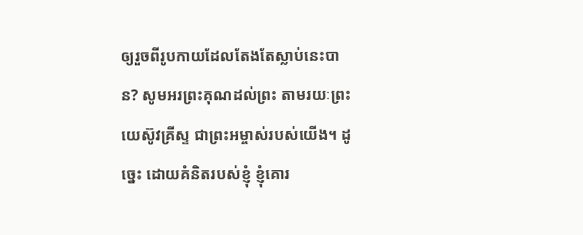ឲ្យរួចពីរូបកាយដែលតែងតែស្លាប់នេះបាន? សូមអរព្រះគុណដល់ព្រះ តាមរយៈព្រះយេស៊ូវគ្រីស្ទ ជាព្រះអម្ចាស់របស់យើង។ ដូច្នេះ ដោយគំនិតរបស់ខ្ញុំ ខ្ញុំគោរ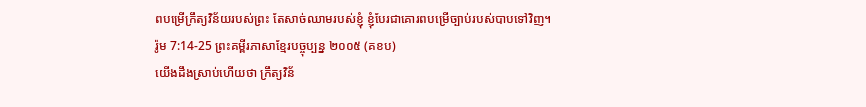ពបម្រើក្រឹត្យវិន័យរបស់ព្រះ តែសាច់ឈាមរបស់ខ្ញុំ ខ្ញុំបែរជាគោរពបម្រើច្បាប់របស់បាបទៅវិញ។
រ៉ូម 7:14-25 ព្រះគម្ពីរភាសាខ្មែរបច្ចុប្បន្ន ២០០៥ (គខប)
យើងដឹងស្រាប់ហើយថា ក្រឹត្យវិន័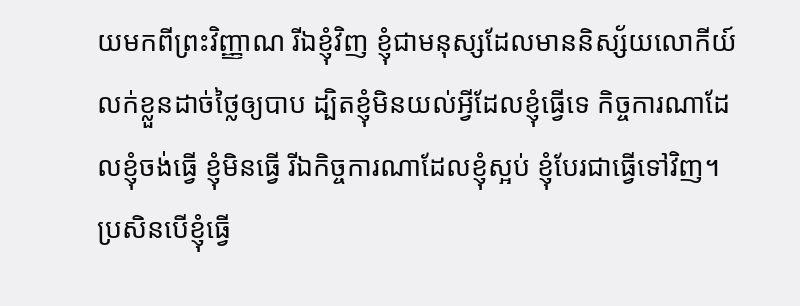យមកពីព្រះវិញ្ញាណ រីឯខ្ញុំវិញ ខ្ញុំជាមនុស្សដែលមាននិស្ស័យលោកីយ៍ លក់ខ្លួនដាច់ថ្លៃឲ្យបាប ដ្បិតខ្ញុំមិនយល់អ្វីដែលខ្ញុំធ្វើទេ កិច្ចការណាដែលខ្ញុំចង់ធ្វើ ខ្ញុំមិនធ្វើ រីឯកិច្ចការណាដែលខ្ញុំស្អប់ ខ្ញុំបែរជាធ្វើទៅវិញ។ ប្រសិនបើខ្ញុំធ្វើ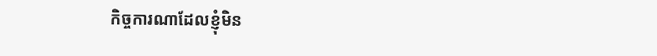កិច្ចការណាដែលខ្ញុំមិន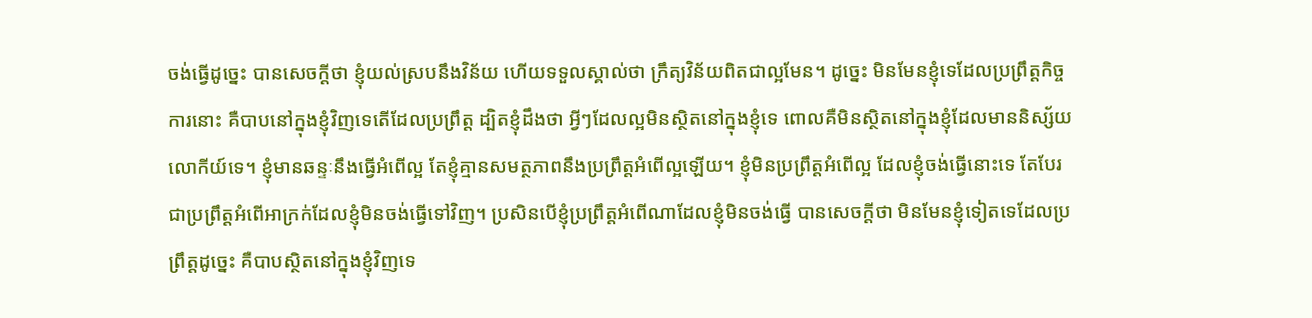ចង់ធ្វើដូច្នេះ បានសេចក្ដីថា ខ្ញុំយល់ស្របនឹងវិន័យ ហើយទទួលស្គាល់ថា ក្រឹត្យវិន័យពិតជាល្អមែន។ ដូច្នេះ មិនមែនខ្ញុំទេដែលប្រព្រឹត្តកិច្ចការនោះ គឺបាបនៅក្នុងខ្ញុំវិញទេតើដែលប្រព្រឹត្ត ដ្បិតខ្ញុំដឹងថា អ្វីៗដែលល្អមិនស្ថិតនៅក្នុងខ្ញុំទេ ពោលគឺមិនស្ថិតនៅក្នុងខ្ញុំដែលមាននិស្ស័យលោកីយ៍ទេ។ ខ្ញុំមានឆន្ទៈនឹងធ្វើអំពើល្អ តែខ្ញុំគ្មានសមត្ថភាពនឹងប្រព្រឹត្តអំពើល្អឡើយ។ ខ្ញុំមិនប្រព្រឹត្តអំពើល្អ ដែលខ្ញុំចង់ធ្វើនោះទេ តែបែរជាប្រព្រឹត្តអំពើអាក្រក់ដែលខ្ញុំមិនចង់ធ្វើទៅវិញ។ ប្រសិនបើខ្ញុំប្រព្រឹត្តអំពើណាដែលខ្ញុំមិនចង់ធ្វើ បានសេចក្ដីថា មិនមែនខ្ញុំទៀតទេដែលប្រព្រឹត្តដូច្នេះ គឺបាបស្ថិតនៅក្នុងខ្ញុំវិញទេ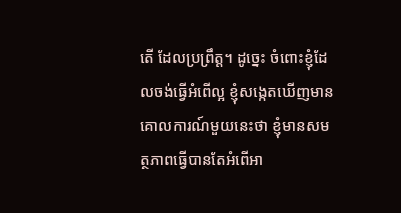តើ ដែលប្រព្រឹត្ត។ ដូច្នេះ ចំពោះខ្ញុំដែលចង់ធ្វើអំពើល្អ ខ្ញុំសង្កេតឃើញមានគោលការណ៍មួយនេះថា ខ្ញុំមានសមត្ថភាពធ្វើបានតែអំពើអា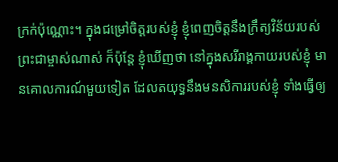ក្រក់ប៉ុណ្ណោះ។ ក្នុងជម្រៅចិត្តរបស់ខ្ញុំ ខ្ញុំពេញចិត្តនឹងក្រឹត្យវិន័យរបស់ព្រះជាម្ចាស់ណាស់ ក៏ប៉ុន្តែ ខ្ញុំឃើញថា នៅក្នុងសរីរាង្គកាយរបស់ខ្ញុំ មានគោលការណ៍មួយទៀត ដែលតយុទ្ធនឹងមនសិការរបស់ខ្ញុំ ទាំងធ្វើឲ្យ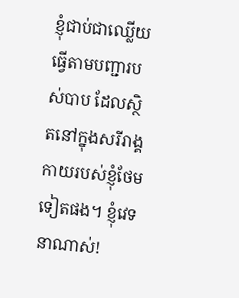ខ្ញុំជាប់ជាឈ្លើយ ធ្វើតាមបញ្ជារបស់បាប ដែលស្ថិតនៅក្នុងសរីរាង្គកាយរបស់ខ្ញុំថែមទៀតផង។ ខ្ញុំវេទនាណាស់!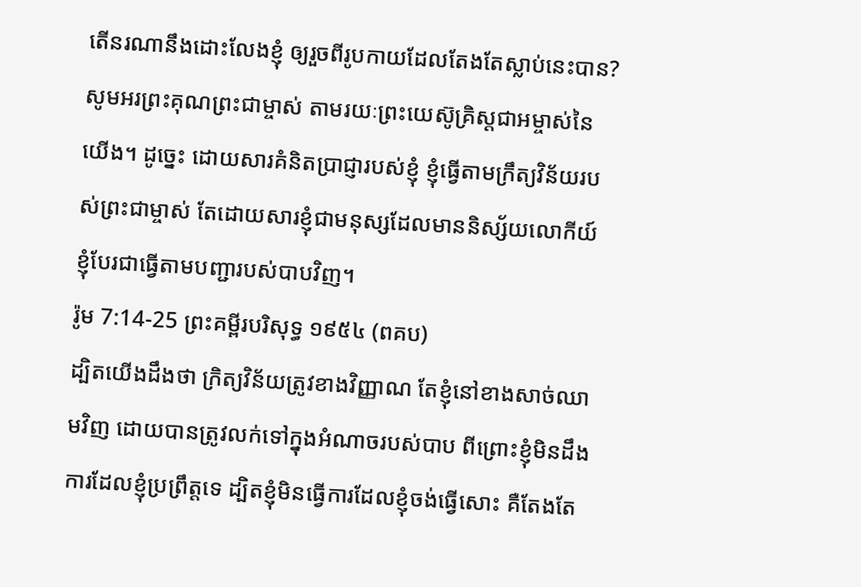តើនរណានឹងដោះលែងខ្ញុំ ឲ្យរួចពីរូបកាយដែលតែងតែស្លាប់នេះបាន? សូមអរព្រះគុណព្រះជាម្ចាស់ តាមរយៈព្រះយេស៊ូគ្រិស្តជាអម្ចាស់នៃយើង។ ដូច្នេះ ដោយសារគំនិតប្រាជ្ញារបស់ខ្ញុំ ខ្ញុំធ្វើតាមក្រឹត្យវិន័យរបស់ព្រះជាម្ចាស់ តែដោយសារខ្ញុំជាមនុស្សដែលមាននិស្ស័យលោកីយ៍ ខ្ញុំបែរជាធ្វើតាមបញ្ជារបស់បាបវិញ។
រ៉ូម 7:14-25 ព្រះគម្ពីរបរិសុទ្ធ ១៩៥៤ (ពគប)
ដ្បិតយើងដឹងថា ក្រិត្យវិន័យត្រូវខាងវិញ្ញាណ តែខ្ញុំនៅខាងសាច់ឈាមវិញ ដោយបានត្រូវលក់ទៅក្នុងអំណាចរបស់បាប ពីព្រោះខ្ញុំមិនដឹងការដែលខ្ញុំប្រព្រឹត្តទេ ដ្បិតខ្ញុំមិនធ្វើការដែលខ្ញុំចង់ធ្វើសោះ គឺតែងតែ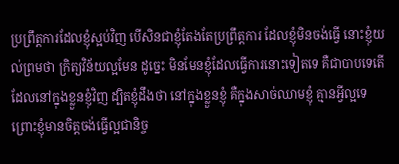ប្រព្រឹត្តការដែលខ្ញុំស្អប់វិញ បើសិនជាខ្ញុំតែងតែប្រព្រឹត្តការ ដែលខ្ញុំមិនចង់ធ្វើ នោះខ្ញុំយល់ព្រមថា ក្រិត្យវិន័យល្អមែន ដូច្នេះ មិនមែនខ្ញុំដែលធ្វើការនោះទៀតទេ គឺជាបាបទេតើ ដែលនៅក្នុងខ្លួនខ្ញុំវិញ ដ្បិតខ្ញុំដឹងថា នៅក្នុងខ្លួនខ្ញុំ គឺក្នុងសាច់ឈាមខ្ញុំ គ្មានអ្វីល្អទេ ព្រោះខ្ញុំមានចិត្តចង់ធ្វើល្អជានិច្ច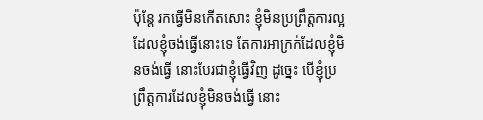ប៉ុន្តែ រកធ្វើមិនកើតសោះ ខ្ញុំមិនប្រព្រឹត្តការល្អ ដែលខ្ញុំចង់ធ្វើនោះទេ តែការអាក្រក់ដែលខ្ញុំមិនចង់ធ្វើ នោះបែរជាខ្ញុំធ្វើវិញ ដូច្នេះ បើខ្ញុំប្រព្រឹត្តការដែលខ្ញុំមិនចង់ធ្វើ នោះ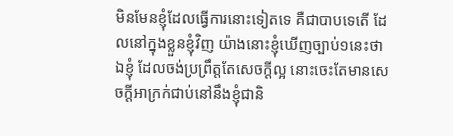មិនមែនខ្ញុំដែលធ្វើការនោះទៀតទេ គឺជាបាបទេតើ ដែលនៅក្នុងខ្លួនខ្ញុំវិញ យ៉ាងនោះខ្ញុំឃើញច្បាប់១នេះថា ឯខ្ញុំ ដែលចង់ប្រព្រឹត្តតែសេចក្ដីល្អ នោះចេះតែមានសេចក្ដីអាក្រក់ជាប់នៅនឹងខ្ញុំជានិ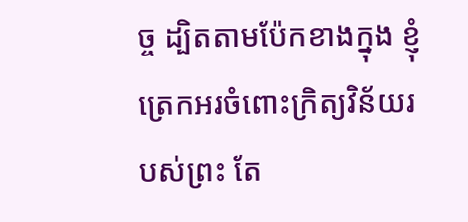ច្ច ដ្បិតតាមប៉ែកខាងក្នុង ខ្ញុំត្រេកអរចំពោះក្រិត្យវិន័យរបស់ព្រះ តែ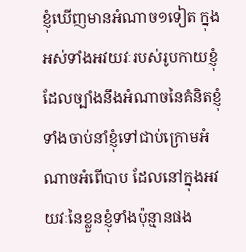ខ្ញុំឃើញមានអំណាច១ទៀត ក្នុងអស់ទាំងអវយវៈរបស់រូបកាយខ្ញុំ ដែលច្បាំងនឹងអំណាចនៃគំនិតខ្ញុំ ទាំងចាប់នាំខ្ញុំទៅជាប់ក្រោមអំណាចអំពើបាប ដែលនៅក្នុងអវយវៈនៃខ្លួនខ្ញុំទាំងប៉ុន្មានផង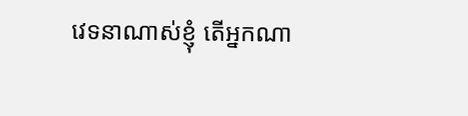វេទនាណាស់ខ្ញុំ តើអ្នកណា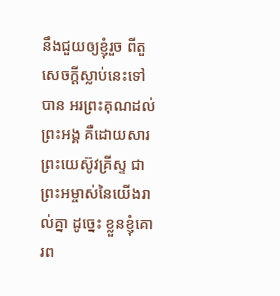នឹងជួយឲ្យខ្ញុំរួច ពីតួសេចក្ដីស្លាប់នេះទៅបាន អរព្រះគុណដល់ព្រះអង្គ គឺដោយសារព្រះយេស៊ូវគ្រីស្ទ ជាព្រះអម្ចាស់នៃយើងរាល់គ្នា ដូច្នេះ ខ្លួនខ្ញុំគោរព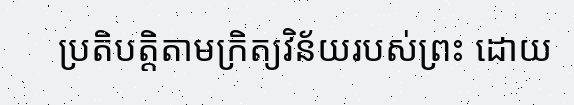ប្រតិបត្តិតាមក្រិត្យវិន័យរបស់ព្រះ ដោយ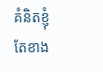គំនិតខ្ញុំ តែខាង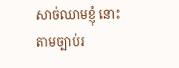សាច់ឈាមខ្ញុំ នោះតាមច្បាប់រ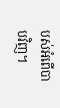បស់អំពើបាបវិញ។